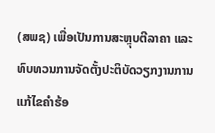(ສພຊ) ເພື່ອເປັນການສະຫຼຸບຕີລາຄາ ແລະ ທົບທວນການຈັດຕັ້ງປະຕິບັດວຽກງານການແກ້ໄຂຄໍາຮ້ອ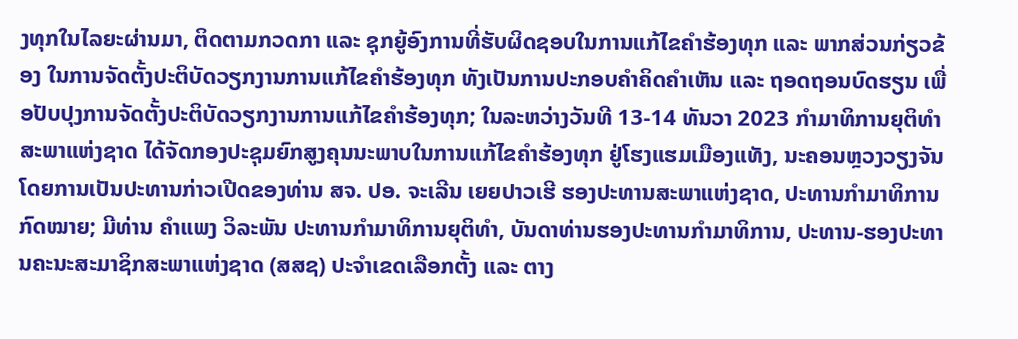ງທຸກໃນໄລຍະຜ່ານມາ, ຕິດຕາມກວດກາ ແລະ ຊຸກຍູ້ອົງການທີ່ຮັບຜິດຊອບໃນການແກ້ໄຂຄໍາຮ້ອງທຸກ ແລະ ພາກສ່ວນກ່ຽວຂ້ອງ ໃນການຈັດຕັ້ງປະຕິບັດວຽກງານການແກ້ໄຂຄໍາຮ້ອງທຸກ ທັງເປັນການປະກອບຄຳຄິດຄໍາເຫັນ ແລະ ຖອດຖອນບົດຮຽນ ເພື່ອປັບປຸງການຈັດຕັ້ງປະຕິບັດວຽກງານການແກ້ໄຂຄໍາຮ້ອງທຸກ; ໃນລະຫວ່າງວັນທີ 13-14 ທັນວາ 2023 ກໍາມາທິການຍຸຕິທໍາສະພາແຫ່ງຊາດ ໄດ້ຈັດກອງປະຊຸມຍົກສູງຄຸນນະພາບໃນການແກ້ໄຂຄໍາຮ້ອງທຸກ ຢູ່ໂຮງແຮມເມືອງແທັງ, ນະຄອນຫຼວງວຽງຈັນ ໂດຍການເປັນປະທານກ່າວເປີດຂອງທ່ານ ສຈ. ປອ. ຈະເລີນ ເຍຍປາວເຮີ ຮອງປະທານສະພາແຫ່ງຊາດ, ປະທານກໍາມາທິການກົດໝາຍ; ມີທ່ານ ຄໍາແພງ ວິລະພັນ ປະທານກໍາມາທິການຍຸຕິທໍາ, ບັນດາທ່ານຮອງປະທານກຳມາທິການ, ປະທານ-ຮອງປະທານຄະນະສະມາຊິກສະພາແຫ່ງຊາດ (ສສຊ) ປະຈໍາເຂດເລືອກຕັ້ງ ແລະ ຕາງ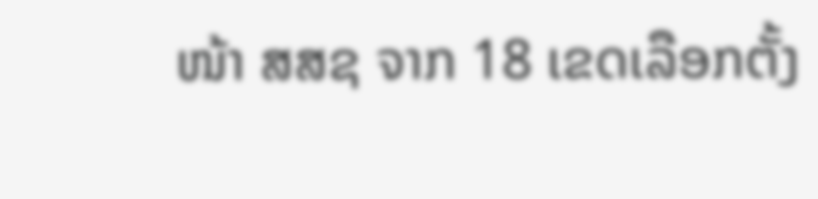ໜ້າ ສສຊ ຈາກ 18 ເຂດເລືອກຕັ້ງ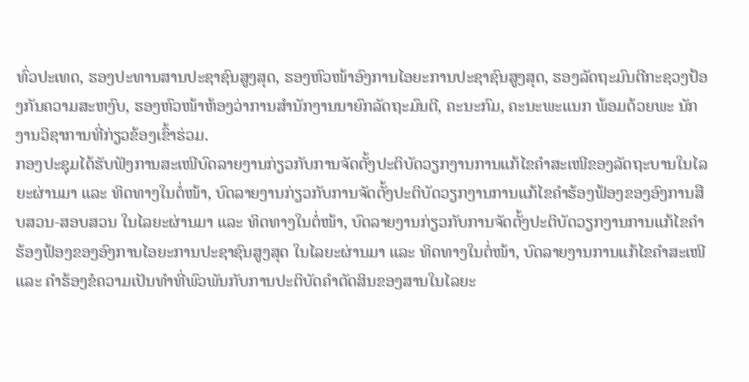ທົ່ວປະເທດ, ຮອງປະທານສານປະຊາຊົນສູງສຸດ, ຮອງຫົວໜ້າອົງການໄອຍະການປະຊາຊົນສູງສຸດ, ຮອງລັດຖະມົນຕີກະຊວງປ້ອງກັນຄວາມສະຫງົບ, ຮອງຫົວໜ້າຫ້ອງວ່າການສຳນັກງານນາຍົກລັດຖະມົນຕີ, ຄະນະກົມ, ຄະນະພະແນກ ພ້ອມດ້ວຍພະ ນັກງານວິຊາການທີ່ກ່ຽວຂ້ອງເຂົ້າຮ່ວມ.
ກອງປະຊຸມໄດ້ຮັບຟັງການສະເໜີບົດລາຍງານກ່ຽວກັບການຈັດຕັ້ງປະຕິບັດວຽກງານການແກ້ໄຂຄໍາສະເໜີຂອງລັດຖະບານໃນໄລຍະຜ່ານມາ ແລະ ທິດທາງໃນຕໍ່ໜ້າ, ບົດລາຍງານກ່ຽວກັບການຈັດຕັ້ງປະຕິບັດວຽກງານການແກ້ໄຂຄໍາຮ້ອງຟ້ອງຂອງອົງການສືບສວນ-ສອບສວນ ໃນໄລຍະຜ່ານມາ ແລະ ທິດທາງໃນຕໍ່ໜ້າ, ບົດລາຍງານກ່ຽວກັບການຈັດຕັ້ງປະຕິບັດວຽກງານການແກ້ໄຂຄໍາຮ້ອງຟ້ອງຂອງອົງການໄອຍະການປະຊາຊົນສູງສຸດ ໃນໄລຍະຜ່ານມາ ແລະ ທິດທາງໃນຕໍ່ໜ້າ, ບົດລາຍງານການແກ້ໄຂຄໍາສະເໜີ ແລະ ຄໍາຮ້ອງຂໍຄວາມເປັນທໍາທີ່ພົວພັນກັບການປະຕິບັດຄໍາຕັດສິນຂອງສານໃນໄລຍະ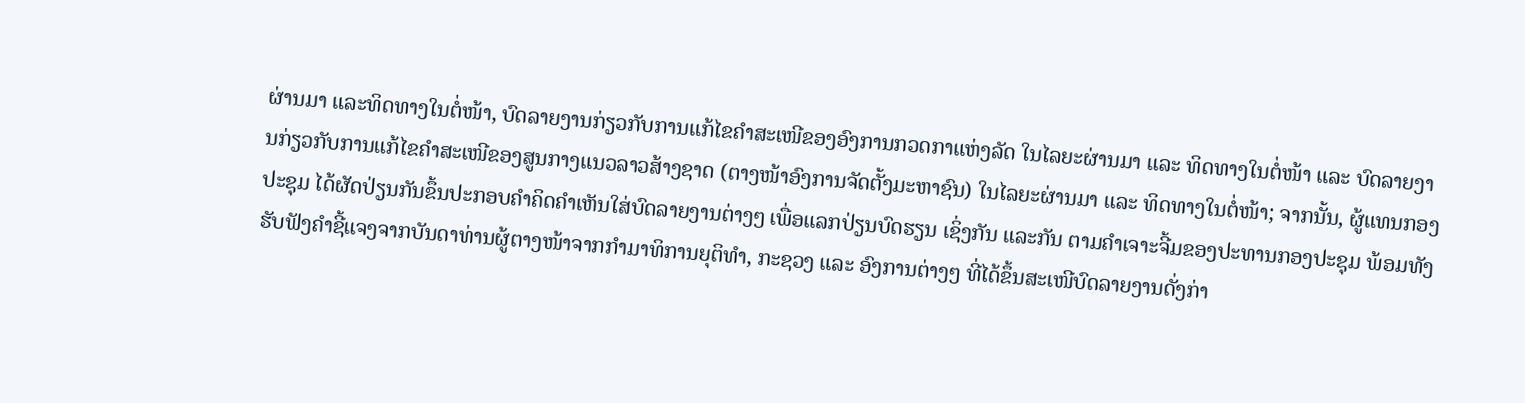ຜ່ານມາ ແລະທິດທາງໃນຕໍ່ໜ້າ, ບົດລາຍງານກ່ຽວກັບການແກ້ໄຂຄໍາສະເໜີຂອງອົງການກວດກາແຫ່ງລັດ ໃນໄລຍະຜ່ານມາ ແລະ ທິດທາງໃນຕໍ່ໜ້າ ແລະ ບົດລາຍງານກ່ຽວກັບການແກ້ໄຂຄໍາສະເໜີຂອງສູນກາງແນວລາວສ້າງຊາດ (ຕາງໜ້າອົງການຈັດຕັ້ງມະຫາຊົນ) ໃນໄລຍະຜ່ານມາ ແລະ ທິດທາງໃນຕໍ່ໜ້າ; ຈາກນັ້ນ, ຜູ້ແທນກອງປະຊຸມ ໄດ້ຜັດປ່ຽນກັນຂຶ້ນປະກອບຄໍາຄິດຄໍາເຫັນໃສ່ບົດລາຍງານຕ່າງໆ ເພື່ອແລກປ່ຽນບົດຮຽນ ເຊິ່ງກັນ ແລະກັນ ຕາມຄໍາເຈາະຈີ້ມຂອງປະທານກອງປະຊຸມ ພ້ອມທັງຮັບຟັງຄໍາຊີ້ແຈງຈາກບັນດາທ່ານຜູ້ຕາງໜ້າຈາກກໍາມາທິການຍຸຕິທໍາ, ກະຊວງ ແລະ ອົງການຕ່າງໆ ທີ່ໄດ້ຂຶ້ນສະເໜີບົດລາຍງານດັ່ງກ່າ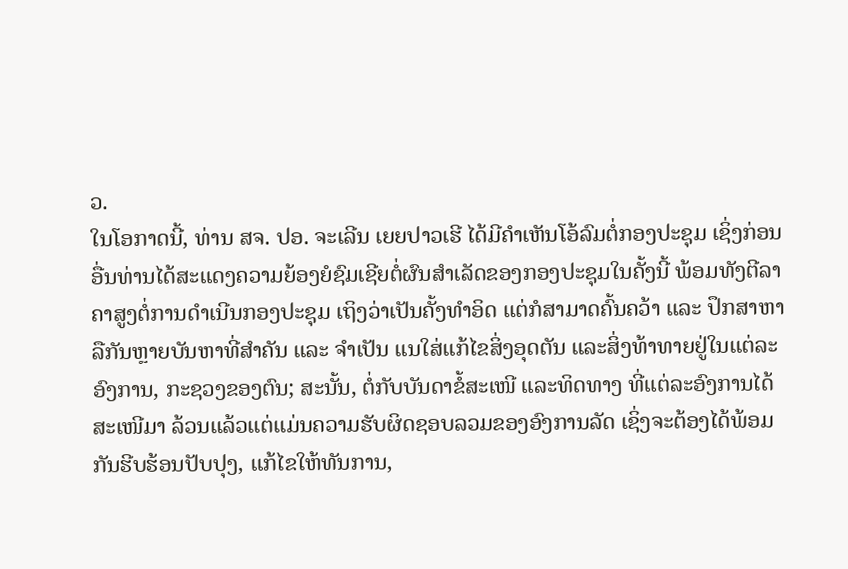ວ.
ໃນໂອກາດນີ້, ທ່ານ ສຈ. ປອ. ຈະເລີນ ເຍຍປາວເຮີ ໄດ້ມີຄຳເຫັນໂອ້ລົມຕໍ່ກອງປະຊຸມ ເຊິ່ງກ່ອນອື່ນທ່ານໄດ້ສະແດງຄວາມຍ້ອງຍໍຊົມເຊີຍຕໍ່ຜົນສໍາເລັດຂອງກອງປະຊຸມໃນຄັ້ງນີ້ ພ້ອມທັງຕີລາຄາສູງຕໍ່ການດໍາເນີນກອງປະຊຸມ ເຖິງວ່າເປັນຄັ້ງທໍາອິດ ແຕ່ກໍສາມາດຄົ້ນຄວ້າ ແລະ ປຶກສາຫາລືກັນຫຼາຍບັນຫາທີ່ສໍາຄັນ ແລະ ຈໍາເປັນ ແນໃສ່ແກ້ໄຂສິ່ງອຸດຕັນ ແລະສິ່ງທ້າທາຍຢູ່ໃນແຕ່ລະອົງການ, ກະຊວງຂອງຕົນ; ສະນັ້ນ, ຕໍ່ກັບບັນດາຂໍ້ສະເໜີ ແລະທິດທາງ ທີ່ແຕ່ລະອົງການໄດ້ສະເໜີມາ ລ້ວນແລ້ວແຕ່ແມ່ນຄວາມຮັບຜິດຊອບລວມຂອງອົງການລັດ ເຊິ່ງຈະຕ້ອງໄດ້ພ້ອມກັນຮີບຮ້ອນປັບປຸງ, ແກ້ໄຂໃຫ້ທັນການ,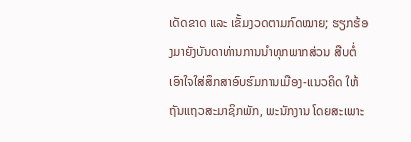ເດັດຂາດ ແລະ ເຂັ້ມງວດຕາມກົດໝາຍ; ຮຽກຮ້ອງມາຍັງບັນດາທ່ານການນໍາທຸກພາກສ່ວນ ສືບຕໍ່ເອົາໃຈໃສ່ສຶກສາອົບຮົມການເມືອງ-ແນວຄິດ ໃຫ້ຖັນແຖວສະມາຊິກພັກ, ພະນັກງານ ໂດຍສະເພາະ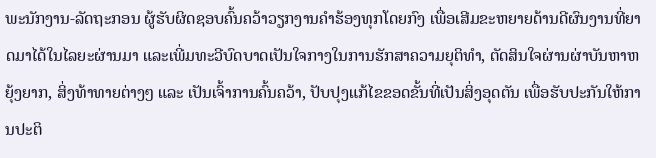ພະນັກງານ-ລັດຖະກອນ ຜູ້ຮັບຜິດຊອບຄົ້ນຄວ້າວຽກງານຄໍາຮ້ອງທຸກໂດຍກົງ ເພື່ອເສີມຂະຫຍາຍດ້ານດີຜົນງານທີ່ຍາດມາໄດ້ໃນໄລຍະຜ່ານມາ ແລະເພີ່ມທະວີບົດບາດເປັນໃຈກາງໃນການຮັກສາຄວາມຍຸຕິທໍາ, ຕັດສິນໃຈຜ່ານຜ່າບັນຫາຫຍຸ້ງຍາກ, ສິ່ງທ້າທາຍຕ່າງໆ ແລະ ເປັນເຈົ້າການຄົ້ນຄວ້າ, ປັບປຸງແກ້ໄຂຂອດຂັ້ນທີ່ເປັນສິ່ງອຸດຕັນ ເພື່ອຮັບປະກັນໃຫ້ການປະຕິ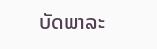ບັດພາລະ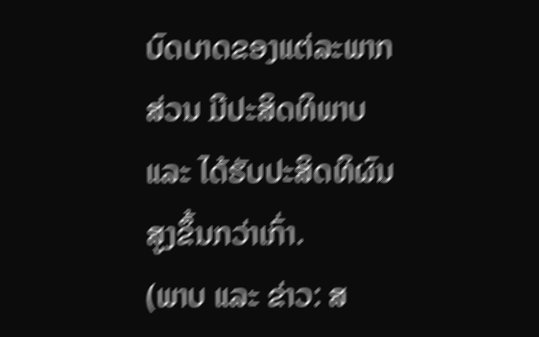ບົດບາດຂອງແຕ່ລະພາກສ່ວນ ມີປະສິດທິພາບ ແລະ ໄດ້ຮັບປະສິດທິຜົນສູງຂຶ້ນກວ່າເກົ່າ.
(ພາບ ແລະ ຂ່າວ: ສ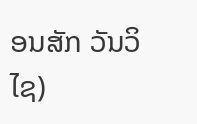ອນສັກ ວັນວິໄຊ)